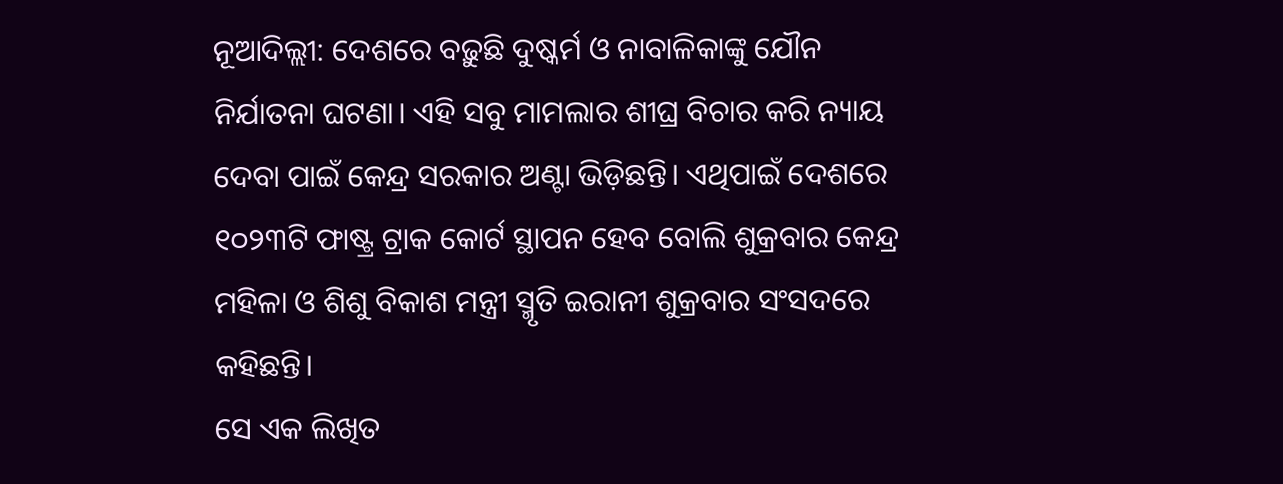ନୂଆଦିଲ୍ଲୀ: ଦେଶରେ ବଢ଼ୁଛି ଦୁଷ୍କର୍ମ ଓ ନାବାଳିକାଙ୍କୁ ଯୌନ ନିର୍ଯାତନା ଘଟଣା। ଏହି ସବୁ ମାମଲାର ଶୀଘ୍ର ବିଚାର କରି ନ୍ୟାୟ ଦେବା ପାଇଁ କେନ୍ଦ୍ର ସରକାର ଅଣ୍ଟା ଭିଡ଼ିଛନ୍ତି। ଏଥିପାଇଁ ଦେଶରେ ୧୦୨୩ଟି ଫାଷ୍ଟ୍ର ଟ୍ରାକ କୋର୍ଟ ସ୍ଥାପନ ହେବ ବୋଲି ଶୁକ୍ରବାର କେନ୍ଦ୍ର ମହିଳା ଓ ଶିଶୁ ବିକାଶ ମନ୍ତ୍ରୀ ସ୍ମୃତି ଇରାନୀ ଶୁକ୍ରବାର ସଂସଦରେ କହିଛନ୍ତି।
ସେ ଏକ ଲିଖିତ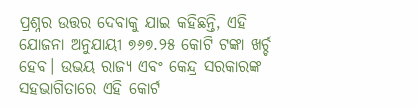ପ୍ରଶ୍ନର ଉତ୍ତର ଦେବାକୁ ଯାଇ କହିଛନ୍ତି, ଏହି ଯୋଜନା ଅନୁଯାୟୀ ୭୬୭.୨୫ କୋଟି ଟଙ୍କା ଖର୍ଚ୍ଚ ହେବ। ଉଭୟ ରାଜ୍ୟ ଏବଂ କେନ୍ଦ୍ର ସରକାରଙ୍କ ସହଭାଗିତାରେ ଏହି କୋର୍ଟ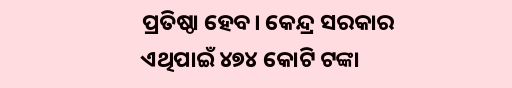ପ୍ରତିଷ୍ଠା ହେବ। କେନ୍ଦ୍ର ସରକାର ଏଥିପାଇଁ ୪୭୪ କୋଟି ଟଙ୍କା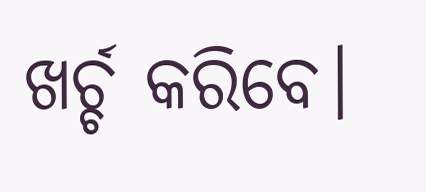ଖର୍ଚ୍ଚ କରିବେ।